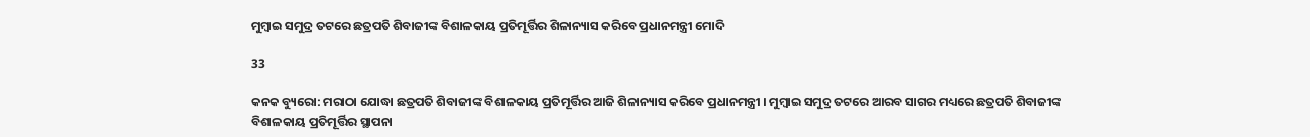ମୁମ୍ବାଇ ସମୁଦ୍ର ତଟରେ ଛତ୍ରପତି ଶିବାଜୀଙ୍କ ବିଶାଳକାୟ ପ୍ରତିମୂର୍ତ୍ତିର ଶିଳାନ୍ୟାସ କରିବେ ପ୍ରଧାନମନ୍ତ୍ରୀ ମୋଦି

33

କନକ ବ୍ୟୁରୋ: ମରାଠା ଯୋଦ୍ଧା ଛତ୍ରପତି ଶିବାଜୀଙ୍କ ବିଶାଳକାୟ ପ୍ରତିମୂର୍ତ୍ତିର ଆଜି ଶିଳାନ୍ୟାସ କରିବେ ପ୍ରଧାନମନ୍ତ୍ରୀ । ମୁମ୍ବାଇ ସମୁଦ୍ର ତଟରେ ଆରବ ସାଗର ମଧ୍ୟରେ ଛତ୍ରପତି ଶିବାଜୀଙ୍କ ବିଶାଳକାୟ ପ୍ରତିମୂର୍ତ୍ତିର ସ୍ଥାପନା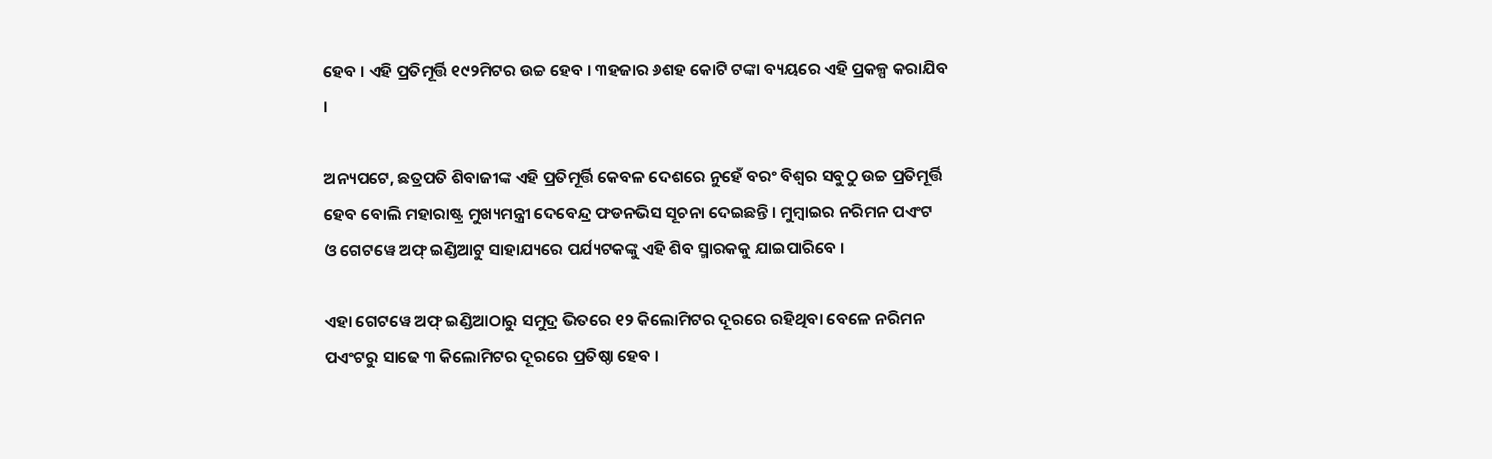ହେବ । ଏହି ପ୍ରତିମୂର୍ତ୍ତି ୧୯୨ମିଟର ଉଚ୍ଚ ହେବ । ୩ହଜାର ୬ଶହ କୋଟି ଟଙ୍କା ବ୍ୟୟରେ ଏହି ପ୍ରକଳ୍ପ କରାଯିବ ।

ଅନ୍ୟପଟେ, ଛତ୍ରପତି ଶିବାଜୀଙ୍କ ଏହି ପ୍ରତିମୂର୍ତ୍ତି କେବଳ ଦେଶରେ ନୁହେଁ ବରଂ ବିଶ୍ୱର ସବୁଠୁ ଉଚ୍ଚ ପ୍ରତିମୂର୍ତ୍ତି ହେବ ବୋଲି ମହାରାଷ୍ଟ୍ର ମୁଖ୍ୟମନ୍ତ୍ରୀ ଦେବେନ୍ଦ୍ର ଫଡନଭିସ ସୂଚନା ଦେଇଛନ୍ତି । ମୁମ୍ବାଇର ନରିମନ ପଏଂଟ ଓ ଗେଟୱେ ଅଫ୍ ଇଣ୍ଡିଆଟୁ ସାହାଯ୍ୟରେ ପର୍ଯ୍ୟଟକଙ୍କୁ ଏହି ଶିବ ସ୍ମାରକକୁ ଯାଇପାରିବେ ।

ଏହା ଗେଟୱେ ଅଫ୍ ଇଣ୍ଡିଆଠାରୁ ସମୁଦ୍ର ଭିତରେ ୧୨ କିଲୋମିଟର ଦୂରରେ ରହିଥିବା ବେଳେ ନରିମନ ପଏଂଟରୁ ସାଢେ ୩ କିଲୋମିଟର ଦୂରରେ ପ୍ରତିଷ୍ଠା ହେବ ।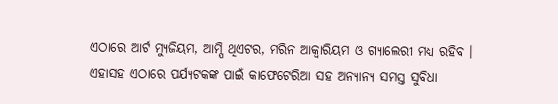ଏଠାରେ ଆର୍ଟ ମ୍ୟୁଜିୟମ, ଆମ୍ପି ଥିଏଟର, ମରିନ ଆକ୍ୱାରିୟମ ଓ ଗ୍ୟାଲେରୀ ମଧ୍ୟ ରହିବ । ଏହାସହ ଏଠାରେ ପର୍ଯ୍ୟଟକଙ୍କ ପାଇଁ କାଫେଟେରିଆ ସହ ଅନ୍ୟାନ୍ୟ ସମସ୍ତ ସୁବିଧା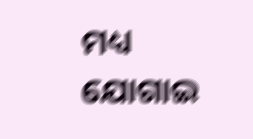ମଧ୍ୟ ଯୋଗାଇ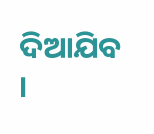ଦିଆଯିବ ।